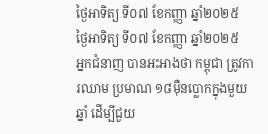ថ្ងៃអាទិត្យ ទី០៧ ខែកញ្ញា ឆ្នាំ២០២៥
ថ្ងៃអាទិត្យ ទី០៧ ខែកញ្ញា ឆ្នាំ២០២៥
អ្នកជំនាញ បានអះអាងថា កម្ពុជា ត្រូវការឈាម ប្រមាណ ១៨ម៉ឺនប្លោកក្នុងមួយឆ្នាំ ដើម្បីជួយ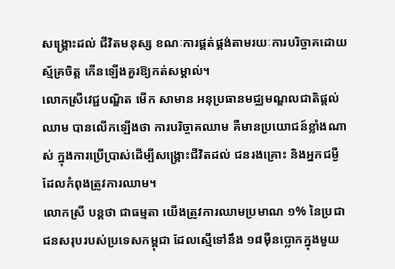សង្គ្រោះដល់ ជីវិតមនុស្ស ខណៈការផ្គត់ផ្គង់តាមរយៈការបរិច្ចាគដោយស្ម័គ្រចិត្ត កើនឡើងគួរឱ្យកត់សម្គាល់។
លោកស្រីវេជ្ជបណ្ឌិត មើក សាមាន អនុប្រធានមជ្ឈមណ្ឌលជាតិផ្តល់ឈាម បានលើកឡើងថា ការបរិច្ចាគឈាម គឺមានប្រយោជន៍ខ្លាំងណាស់ ក្នុងការប្រើប្រាស់ដើម្បីសង្គ្រោះជីវិតដល់ ជនរងគ្រោះ និងអ្នកជម្ងឺ ដែលកំពុងត្រូវការឈាម។
លោកស្រី បន្តថា ជាធម្មតា យើងត្រូវការឈាមប្រមាណ ១% នៃប្រជាជនសរុបរបស់ប្រទេសកម្ពុជា ដែលស្មើទៅនឹង ១៨ម៉ឺនប្លោកក្នុងមួយ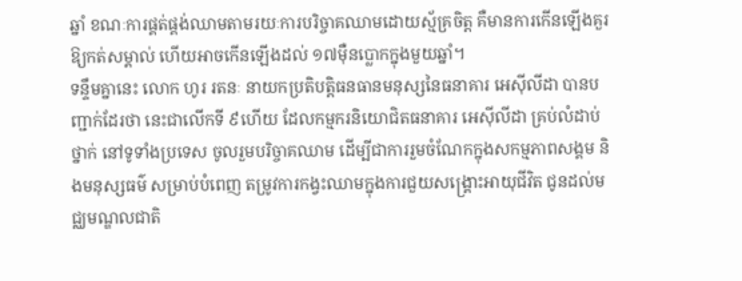ឆ្នាំ ខណៈការផ្គត់ផ្គង់ឈាមតាមរយៈការបរិច្ចាគឈាមដោយស្ម័គ្រចិត្ត គឺមានការកើនឡើងគួរឱ្យកត់សម្គាល់ ហើយអាចកើនឡើងដល់ ១៧ម៉ឺនប្លោកក្នុងមួយឆ្នាំ។
ទន្ទឹមគ្នានេះ លោក ហូរ រតនៈ នាយកប្រតិបត្តិធនធានមនុស្សនៃធនាគារ អេស៊ីលីដា បានបញ្ជាក់ដែរថា នេះជាលើកទី ៩ហើយ ដែលកម្មករនិយោជិតធនាគារ អេស៊ីលីដា គ្រប់លំដាប់ថ្នាក់ នៅទូទាំងប្រទេស ចូលរួមបរិច្ចាគឈាម ដើម្បីជាការរួមចំណែកក្នុងសកម្មភាពសង្គម និងមនុស្សធម៌ សម្រាប់បំពេញ តម្រូវការកង្វះឈាមក្នុងការជួយសង្គ្រោះអាយុជីវិត ជូនដល់មជ្ឈមណ្ឌលជាតិ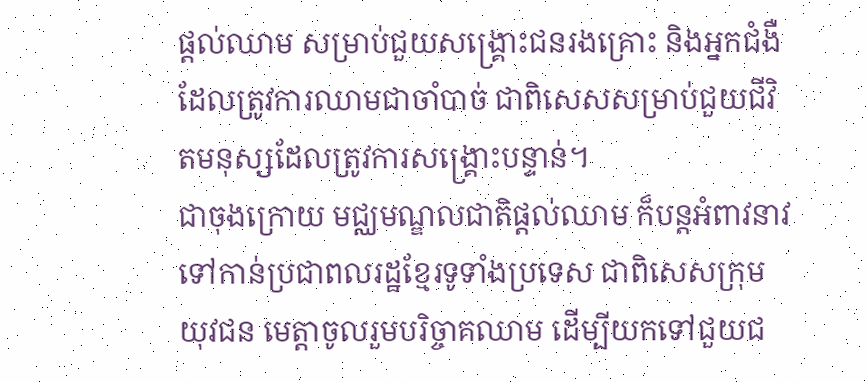ផ្តល់ឈាម សម្រាប់ជួយសង្គ្រោះជនរងគ្រោះ និងអ្នកជំងឺដែលត្រូវការឈាមជាចាំបាច់ ជាពិសេសសម្រាប់ជួយជីវិតមនុស្សដែលត្រូវការសង្គ្រោះបន្ទាន់។
ជាចុងក្រោយ មជ្ឈមណ្ឌលជាតិផ្តល់ឈាម ក៏បន្តអំពាវនាវ ទៅកាន់ប្រជាពលរដ្ឋខ្មែរទូទាំងប្រទេស ជាពិសេសក្រុមយុវជន មេត្តាចូលរួមបរិច្ចាគឈាម ដើម្បីយកទៅជួយជ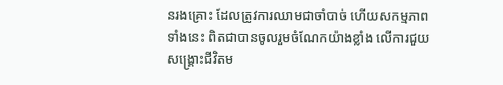នរងគ្រោះ ដែលត្រូវការឈាមជាចាំបាច់ ហើយសកម្មភាពទាំងនេះ ពិតជាបានចូលរួមចំណែកយ៉ាងខ្លាំង លើការជួយសង្រ្គោះជីវិតម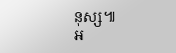នុស្ស៕
អ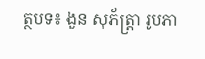ត្ថបទ៖ ងួន សុភ័ត្រ្តា រូបភា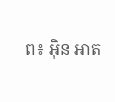ព៖ អ៊ិន អាត